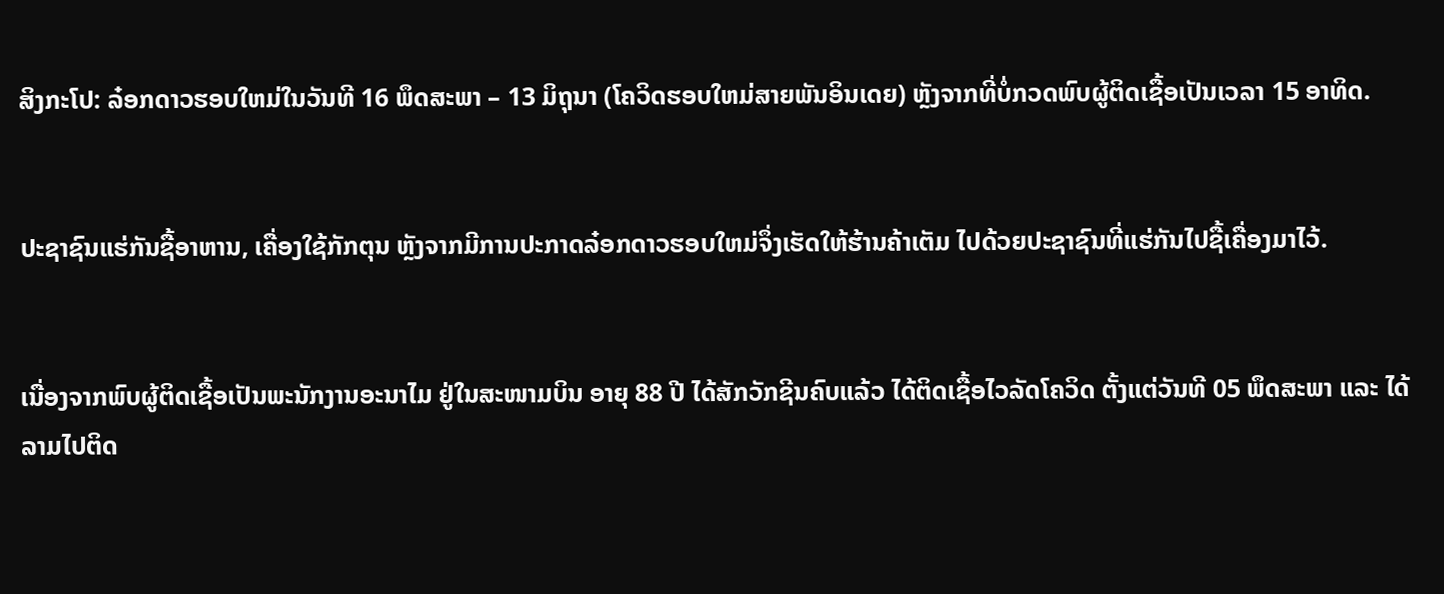ສິງກະໂປ: ລ໋ອກດາວຮອບໃຫມ່ໃນວັນທີ 16 ພຶດສະພາ – 13 ມິຖຸນາ (ໂຄວິດຮອບໃຫມ່ສາຍພັນອິນເດຍ) ຫຼັງຈາກທີ່ບໍ່ກວດພົບຜູ້ຕິດເຊື້ອເປັນເວລາ 15 ອາທິດ.


ປະຊາຊົນແຮ່ກັນຊື້ອາຫານ, ເຄື່ອງໃຊ້ກັກຕຸນ ຫຼັງຈາກມີການປະກາດລ໋ອກດາວຮອບໃຫມ່ຈຶ່ງເຮັດໃຫ້ຮ້ານຄ້າເຕັມ ໄປດ້ວຍປະຊາຊົນທີ່ແຮ່ກັນໄປຊື້ເຄື່ອງມາໄວ້.


ເນື່ອງຈາກພົບຜູ້ຕິດເຊື້ອເປັນພະນັກງານອະນາໄມ ຢູ່ໃນສະໜາມບິນ ອາຍຸ 88 ປີ ໄດ້ສັກວັກຊີນຄົບແລ້ວ ໄດ້ຕິດເຊື້ອໄວລັດໂຄວິດ ຕັ້ງແຕ່ວັນທີ 05 ພຶດສະພາ ແລະ ໄດ້ລາມໄປຕິດ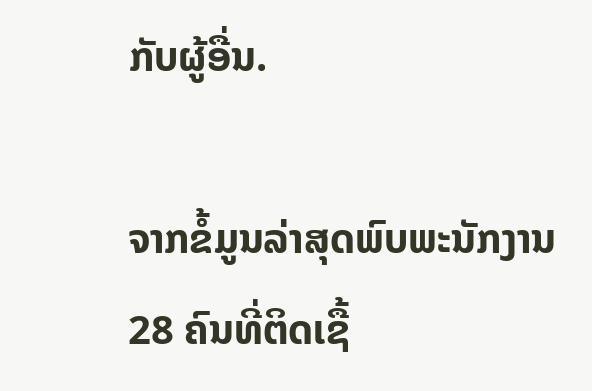ກັບຜູ້ອື່ນ.

ຈາກຂໍ້ມູນລ່າສຸດພົບພະນັກງານ 28 ຄົນທີ່ຕິດເຊື້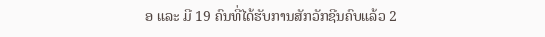ອ ແລະ ມີ 19 ຄົນທີ່ໄດ້ຮັບການສັກວັກຊີນຄົບແລ້ວ 2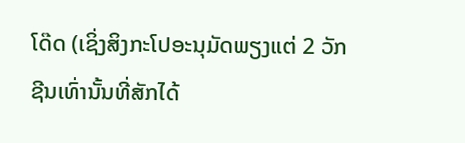ໂດ໊ດ (ເຊິ່ງສິງກະໂປອະນຸມັດພຽງແຕ່ 2 ວັກຊີນເທົ່ານັ້ນທີ່ສັກໄດ້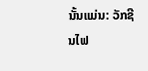ນັ້ນແມ່ນ: ວັກຊີນໄຟ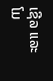ເຊີລ ແລະ ໂມ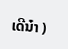ເດີນ໋າ )